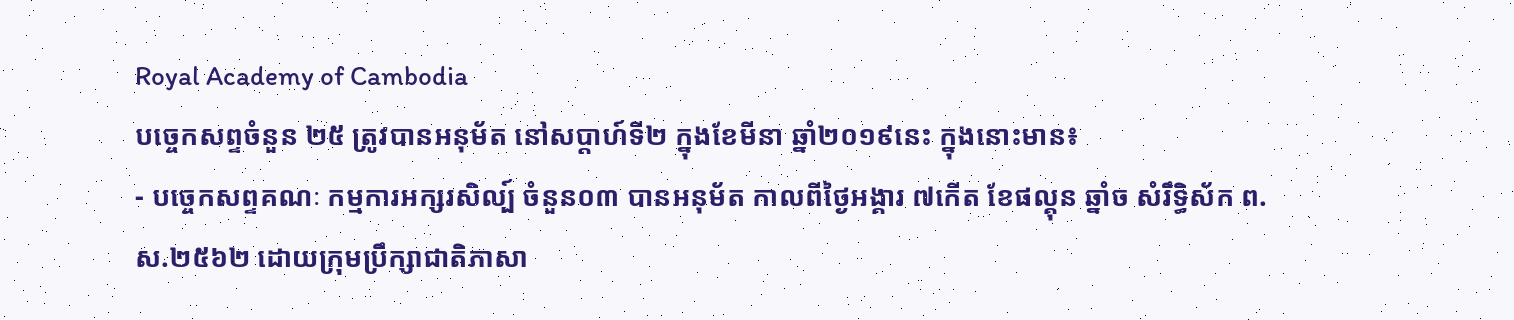Royal Academy of Cambodia
បច្ចេកសព្ទចំនួន ២៥ ត្រូវបានអនុម័ត នៅសប្តាហ៍ទី២ ក្នុងខែមីនា ឆ្នាំ២០១៩នេះ ក្នុងនោះមាន៖
- បច្ចេកសព្ទគណៈ កម្មការអក្សរសិល្ប៍ ចំនួន០៣ បានអនុម័ត កាលពីថ្ងៃអង្គារ ៧កើត ខែផល្គុន ឆ្នាំច សំរឹទ្ធិស័ក ព.ស.២៥៦២ ដោយក្រុមប្រឹក្សាជាតិភាសា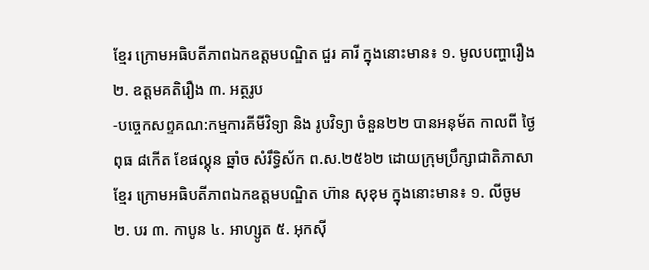ខ្មែរ ក្រោមអធិបតីភាពឯកឧត្តមបណ្ឌិត ជួរ គារី ក្នុងនោះមាន៖ ១. មូលបញ្ហារឿង ២. ឧត្តមគតិរឿង ៣. អត្ថរូប
-បច្ចេកសព្ទគណ:កម្មការគីមីវិទ្យា និង រូបវិទ្យា ចំនួន២២ បានអនុម័ត កាលពី ថ្ងៃពុធ ៨កើត ខែផល្គុន ឆ្នាំច សំរឹទ្ធិស័ក ព.ស.២៥៦២ ដោយក្រុមប្រឹក្សាជាតិភាសាខ្មែរ ក្រោមអធិបតីភាពឯកឧត្តមបណ្ឌិត ហ៊ាន សុខុម ក្នុងនោះមាន៖ ១. លីចូម ២. បរ ៣. កាបូន ៤. អាហ្សូត ៥. អុកស៊ី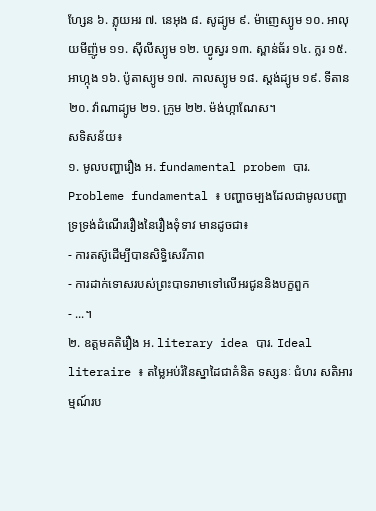ហ្សែន ៦. ភ្លុយអរ ៧. នេអុង ៨. សូដ្យូម ៩. ម៉ាញេស្យូម ១០. អាលុយមីញ៉ូម ១១. ស៊ីលីស្យូម ១២. ហ្វូស្វរ ១៣. ស្ពាន់ធ័រ ១៤. ក្លរ ១៥. អាហ្កុង ១៦. ប៉ូតាស្យូម ១៧. កាលស្យូម ១៨. ស្តង់ដ្យូម ១៩. ទីតាន ២០. វ៉ាណាដ្យូម ២១. ក្រូម ២២. ម៉ង់ហ្កាណែស។
សទិសន័យ៖
១. មូលបញ្ហារឿង អ. fundamental probem បារ. Probleme fundamental ៖ បញ្ហាចម្បងដែលជាមូលបញ្ហាទ្រទ្រង់ដំណើររឿងនៃរឿងទុំទាវ មានដូចជា៖
- ការតស៊ូដើម្បីបានសិទ្ធិសេរីភាព
- ការដាក់ទោសរបស់ព្រះបាទរាមាទៅលើអរជូននិងបក្ខពួក
- ...។
២. ឧត្តមគតិរឿង អ. literary idea បារ. Ideal literaire ៖ តម្លៃអប់រំនៃស្នាដៃជាគំនិត ទស្សនៈ ជំហរ សតិអារម្មណ៍រប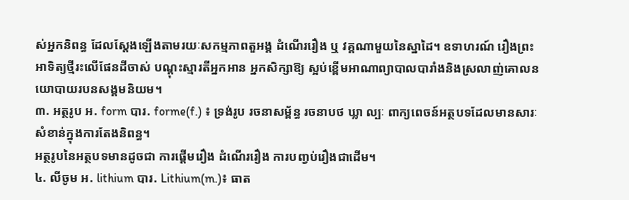ស់អ្នកនិពន្ធ ដែលស្តែងឡើងតាមរយៈសកម្មភាពតួអង្គ ដំណើររឿង ឬ វគ្គណាមួយនៃស្នាដៃ។ ឧទាហរណ៍ រឿងព្រះអាទិត្យថ្មីរះលើផែនដីចាស់ បណ្តុះស្មារតីអ្នកអាន អ្នកសិក្សាឱ្យ ស្អប់ខ្ពើមអាណាព្យាបាលបារាំងនិងស្រលាញ់គោលនយោបាយរបនសង្គមនិយម។
៣. អត្ថរូប អ. form បារ. forme(f.) ៖ ទ្រង់រូប រចនាសម្ព័ន្ធ រចនាបថ ឃ្លា ល្បៈ ពាក្យពេចន៍អត្ថបទដែលមានសារៈសំខាន់ក្នុងការតែងនិពន្ធ។
អត្ថរូបនៃអត្ថបទមានដូចជា ការផ្តើមរឿង ដំណើររឿង ការបញ្វប់រឿងជាដើម។
៤. លីចូម អ. lithium បារ. Lithium(m.)៖ ធាត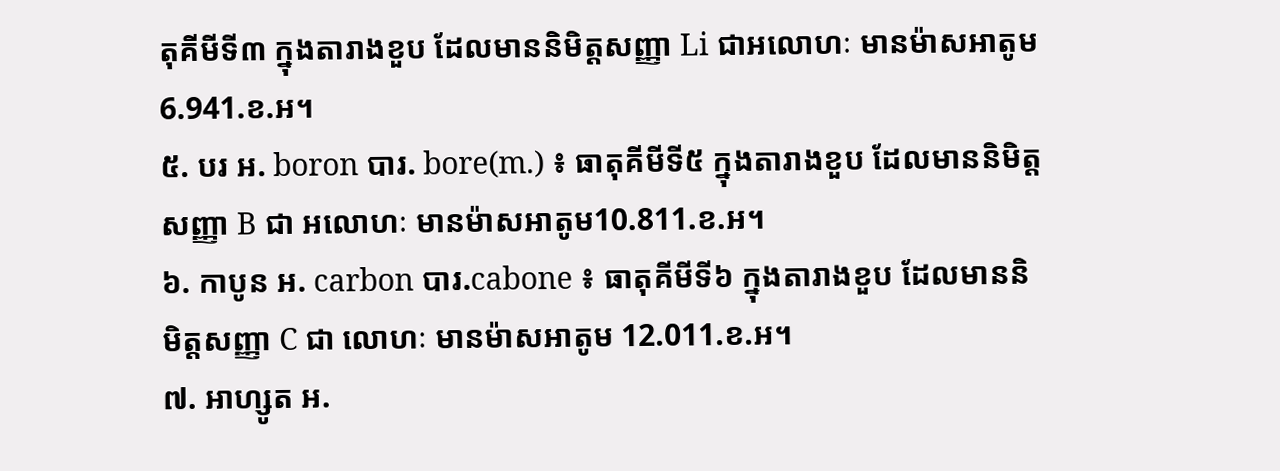តុគីមីទី៣ ក្នុងតារាងខួប ដែលមាននិមិត្តសញ្ញា Li ជាអលោហៈ មានម៉ាសអាតូម 6.941.ខ.អ។
៥. បរ អ. boron បារ. bore(m.) ៖ ធាតុគីមីទី៥ ក្នុងតារាងខួប ដែលមាននិមិត្តសញ្ញា B ជា អលោហៈ មានម៉ាសអាតូម10.811.ខ.អ។
៦. កាបូន អ. carbon បារ.cabone ៖ ធាតុគីមីទី៦ ក្នុងតារាងខួប ដែលមាននិមិត្តសញ្ញា C ជា លោហៈ មានម៉ាសអាតូម 12.011.ខ.អ។
៧. អាហ្សូត អ.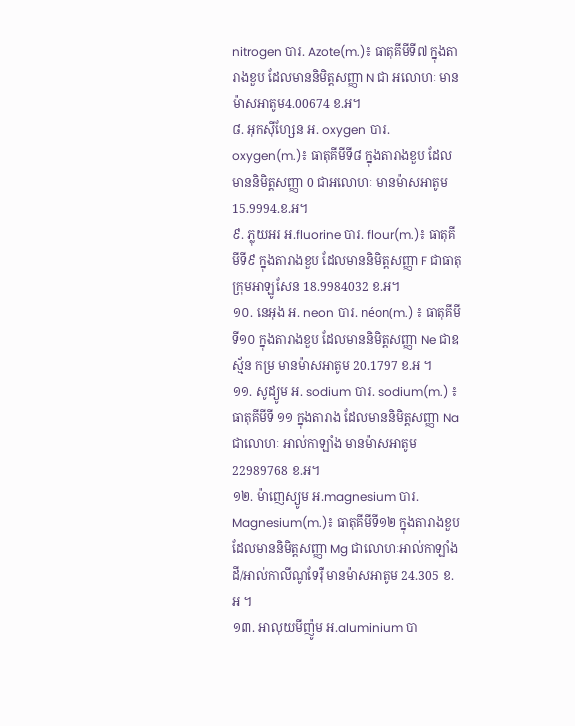nitrogen បារ. Azote(m.)៖ ធាតុគីមីទី៧ ក្នុងតារាងខួប ដែលមាននិមិត្តសញ្ញា N ជា អលោហៈ មានម៉ាសអាតូម4.00674 ខ.អ។
៨. អុកស៊ីហ្សែន អ. oxygen បារ. oxygen(m.)៖ ធាតុគីមីទី៨ ក្នុងតារាងខួប ដែលមាននិមិត្តសញ្ញា 0 ជាអលោហៈ មានម៉ាសអាតូម 15.9994.ខ.អ។
៩. ភ្លុយអរ អ.fluorine បារ. flour(m.)៖ ធាតុគីមីទី៩ ក្នុងតារាងខួប ដែលមាននិមិត្តសញ្ញា F ជាធាតុក្រុមអាឡូសែន 18.9984032 ខ.អ។
១០. នេអុង អ. neon បារ. néon(m.) ៖ ធាតុគីមីទី១០ ក្នុងតារាងខួប ដែលមាននិមិត្តសញ្ញា Ne ជាឧស្ម័ន កម្រ មានម៉ាសអាតូម 20.1797 ខ.អ ។
១១. សូដ្យូម អ. sodium បារ. sodium(m.) ៖ ធាតុគីមីទី ១១ ក្នុងតារាង ដែលមាននិមិត្តសញ្ញា Na ជាលោហៈ អាល់កាឡាំង មានម៉ាសអាតូម 22989768 ខ.អ។
១២. ម៉ាញេស្យូម អ.magnesium បារ. Magnesium(m.)៖ ធាតុគីមីទី១២ ក្នុងតារាងខួប ដែលមាននិមិត្តសញ្ញា Mg ជាលោហៈអាល់កាឡាំងដី/អាល់កាលីណូទែរ៉ឺ មានម៉ាសអាតូម 24.305 ខ.អ ។
១៣. អាលុយមីញ៉ូម អ.aluminium បា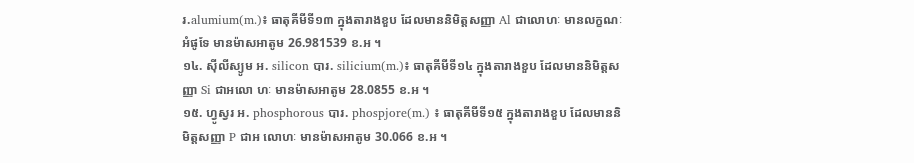រ.alumium(m.)៖ ធាតុគីមីទី១៣ ក្នុងតារាងខួប ដែលមាននិមិត្តសញ្ញា Al ជាលោហៈ មានលក្ខណៈអំផូទែ មានម៉ាសអាតូម 26.981539 ខ.អ ។
១៤. ស៊ីលីស្យូម អ. silicon បារ. silicium(m.)៖ ធាតុគីមីទី១៤ ក្នុងតារាងខួប ដែលមាននិមិត្តសញ្ញា Si ជាអលោ ហៈ មានម៉ាសអាតូម 28.0855 ខ.អ ។
១៥. ហ្វូស្វរ អ. phosphorous បារ. phospjore(m.) ៖ ធាតុគីមីទី១៥ ក្នុងតារាងខួប ដែលមាននិមិត្តសញ្ញា P ជាអ លោហៈ មានម៉ាសអាតូម 30.066 ខ.អ ។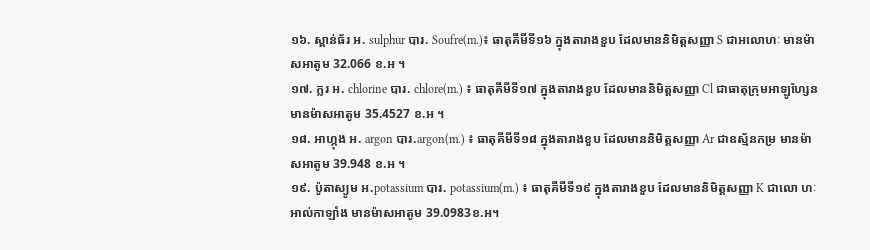១៦. ស្ពាន់ធ័រ អ. sulphur បារ. Soufre(m.)៖ ធាតុគីមីទី១៦ ក្នុងតារាងខួប ដែលមាននិមិត្តសញ្ញា S ជាអលោហៈ មានម៉ាសអាតូម 32.066 ខ.អ ។
១៧. ក្លរ អ. chlorine បារ. chlore(m.) ៖ ធាតុគីមីទី១៧ ក្នុងតារាងខួប ដែលមាននិមិត្តសញ្ញា Cl ជាធាតុក្រុមអាឡូហ្សែន មានម៉ាសអាតូម 35.4527 ខ.អ ។
១៨. អាហ្កុង អ. argon បារ.argon(m.) ៖ ធាតុគីមីទី១៨ ក្នុងតារាងខួប ដែលមាននិមិត្តសញ្ញា Ar ជាឧស្ម័នកម្រ មានម៉ាសអាតូម 39.948 ខ.អ ។
១៩. ប៉ូតាស្យូម អ.potassium បារ. potassium(m.) ៖ ធាតុគីមីទី១៩ ក្នុងតារាងខួប ដែលមាននិមិត្តសញ្ញា K ជាលោ ហៈអាល់កាឡាំង មានម៉ាសអាតូម 39.0983ខ.អ។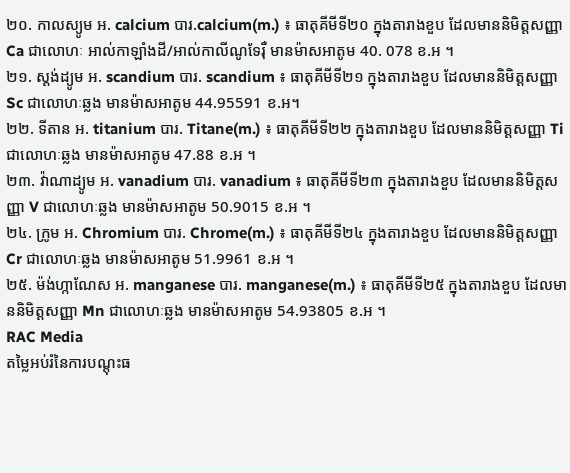២០. កាលស្យូម អ. calcium បារ.calcium(m.) ៖ ធាតុគីមីទី២០ ក្នុងតារាងខួប ដែលមាននិមិត្តសញ្ញា Ca ជាលោហៈ អាល់កាឡាំងដី/អាល់កាលីណូទែរ៉ឺ មានម៉ាសអាតូម 40. 078 ខ.អ ។
២១. ស្តង់ដ្យូម អ. scandium បារ. scandium ៖ ធាតុគីមីទី២១ ក្នុងតារាងខួប ដែលមាននិមិត្តសញ្ញា Sc ជាលោហៈឆ្លង មានម៉ាសអាតូម 44.95591 ខ.អ។
២២. ទីតាន អ. titanium បារ. Titane(m.) ៖ ធាតុគីមីទី២២ ក្នុងតារាងខួប ដែលមាននិមិត្តសញ្ញា Ti ជាលោហៈឆ្លង មានម៉ាសអាតូម 47.88 ខ.អ ។
២៣. វ៉ាណាដ្យូម អ. vanadium បារ. vanadium ៖ ធាតុគីមីទី២៣ ក្នុងតារាងខួប ដែលមាននិមិត្តសញ្ញា V ជាលោហៈឆ្លង មានម៉ាសអាតូម 50.9015 ខ.អ ។
២៤. ក្រូម អ. Chromium បារ. Chrome(m.) ៖ ធាតុគីមីទី២៤ ក្នុងតារាងខួប ដែលមាននិមិត្តសញ្ញា Cr ជាលោហៈឆ្លង មានម៉ាសអាតូម 51.9961 ខ.អ ។
២៥. ម៉ង់ហ្កាណែស អ. manganese បារ. manganese(m.) ៖ ធាតុគីមីទី២៥ ក្នុងតារាងខួប ដែលមាននិមិត្តសញ្ញា Mn ជាលោហៈឆ្លង មានម៉ាសអាតូម 54.93805 ខ.អ ។
RAC Media
តម្លៃអប់រំនៃការបណ្តុះធ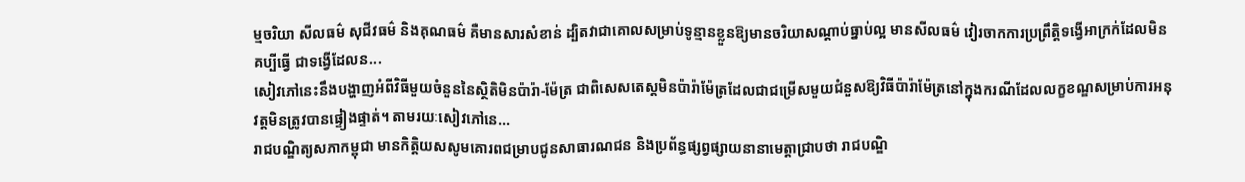ម្មចរិយា សីលធម៌ សុជីវធម៌ និងគុណធម៌ គឺមានសារសំខាន់ ដ្បិតវាជាគោលសម្រាប់ទូន្មានខ្លួនឱ្យមានចរិយាសណ្តាប់ធ្នាប់ល្អ មានសីលធម៌ វៀរចាកការប្រព្រឹត្តិទង្វើអាក្រក់ដែលមិនគប្បីធ្វើ ជាទង្វើដែលន...
សៀវភៅនេះនឹងបង្ហាញអំពីវិធីមួយចំនួននៃស្ថិតិមិនប៉ារ៉ា-ម៉ែត្រ ជាពិសេសតេស្តមិនប៉ារ៉ាម៉ែត្រដែលជាជម្រើសមួយជំនួសឱ្យវិធីប៉ារ៉ាម៉ែត្រនៅក្នុងករណីដែលលក្ខខណ្ឌសម្រាប់ការអនុវត្តមិនត្រូវបានផ្ទៀងផ្ទាត់។ តាមរយៈសៀវភៅនេ...
រាជបណ្ឌិត្យសភាកម្ពុជា មានកិត្តិយសសូមគោរពជម្រាបជូនសាធារណជន និងប្រព័ន្ធផ្សព្វផ្សាយនានាមេត្តាជ្រាបថា រាជបណ្ឌិ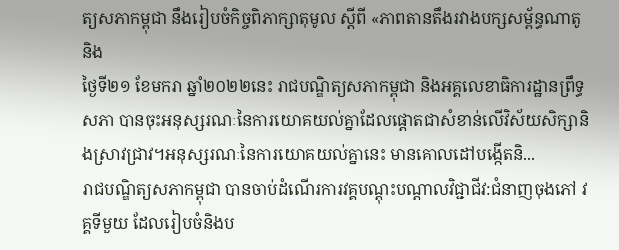ត្យសភាកម្ពុជា នឹងរៀបចំកិច្ចពិភាក្សាតុមូល ស្ដីពី «ភាពតានតឹងរវាងបក្សសម្ព័ន្ធណាតូ និង
ថ្ងៃទី២១ ខែមករា ឆ្នាំ២០២២នេះ រាជបណ្ឌិត្យសភាកម្ពុជា និងអគ្គលេខាធិការដ្ឋានព្រឹទ្ធសភា បានចុះអនុស្សរណៈនៃការយោគយល់គ្នាដែលផ្តោតជាសំខាន់លើវិស័យសិក្សានិងស្រាវជ្រាវ។អនុស្សរណៈនៃការយោគយល់គ្នានេះ មានគោលដៅបង្កើតនិ...
រាជបណ្ឌិត្យសភាកម្ពុជា បានចាប់ដំណើរការវគ្គបណ្តុះបណ្តាលវិជ្ជាជីវ:ជំនាញចុងភៅ វគ្គទីមួយ ដែលរៀបចំនិងប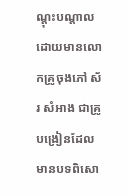ណ្តុះបណ្តាល ដោយមានលោកគ្រូចុងភៅ ស័រ សំអាង ជាគ្រូបង្រៀនដែលមានបទពិសោ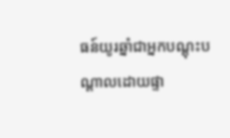ធន៍យូរឆ្នាំជាអ្នកបណ្តុះបណ្តាលដោយផ្ទា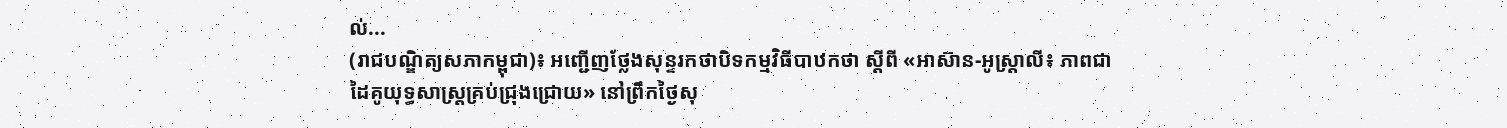ល់...
(រាជបណ្ឌិត្យសភាកម្ពុជា)៖ អញ្ជើញថ្លែងសុន្ទរកថាបិទកម្មវិធីបាឋកថា ស្ដីពី «អាស៊ាន-អូស្ត្រាលី៖ ភាពជាដៃគូយុទ្ធសាស្ត្រគ្រប់ជ្រុងជ្រោយ» នៅព្រឹកថ្ងៃសុ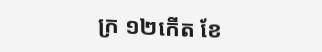ក្រ ១២កើត ខែ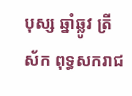បុស្ស ឆ្នាំឆ្លូវ ត្រីស័ក ពុទ្ធសករាជ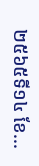២៥៦៥ទី១៤ ខែ...